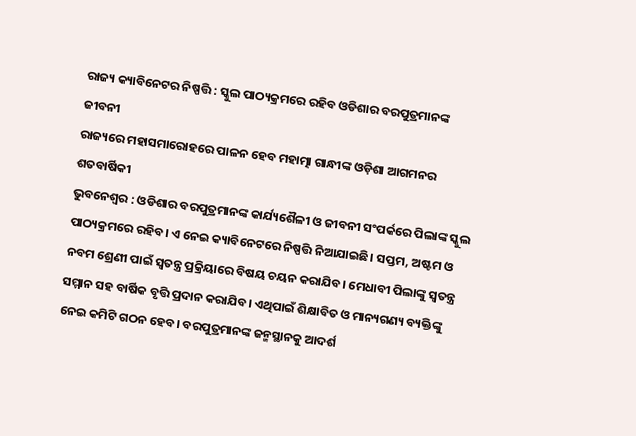ରାଜ୍ୟ କ୍ୟାବିନେଟର ନିଷ୍ପତ୍ତି : ସ୍କୁଲ ପାଠ୍ୟକ୍ରମରେ ରହିବ ଓଡିଶାର ବରପୁତ୍ରମାନଙ୍କ ଜୀବନୀ
ରାଜ୍ୟରେ ମହାସମାରୋହରେ ପାଳନ ହେବ ମହାତ୍ମା ଗାନ୍ଧୀଙ୍କ ଓଡ଼ିଶା ଆଗମନର ଶତବାର୍ଷିକୀ
ଭୁବନେଶ୍ୱର : ଓଡିଶାର ବରପୁତ୍ରମାନଙ୍କ କାର୍ଯ୍ୟଶୈଳୀ ଓ ଜୀବନୀ ସଂପର୍କରେ ପିଲାଙ୍କ ସ୍କୁଲ ପାଠ୍ୟକ୍ରମରେ ରହିବ। ଏ ନେଇ କ୍ୟାବିନେଟରେ ନିଷ୍ପତ୍ତି ନିଆଯାଇଛି। ସପ୍ତମ, ଅଷ୍ଟମ ଓ ନବମ ଶ୍ରେଣୀ ପାଇଁ ସ୍ୱତନ୍ତ୍ର ପ୍ରକ୍ରିୟାରେ ବିଷୟ ଚୟନ କରାଯିବ। ମେଧାବୀ ପିଲାଙ୍କୁ ସ୍ୱତନ୍ତ୍ର ସମ୍ମାନ ସହ ବାର୍ଷିକ ବୃତ୍ତି ପ୍ରଦାନ କରାଯିବ। ଏଥିପାଇଁ ଶିକ୍ଷାବିତ ଓ ମାନ୍ୟଗଣ୍ୟ ବ୍ୟକ୍ତିଙ୍କୁ ନେଇ କମିଟି ଗଠନ ହେବ। ବରପୁତ୍ରମାନଙ୍କ ଜନ୍ମସ୍ଥାନକୁ ଆଦର୍ଶ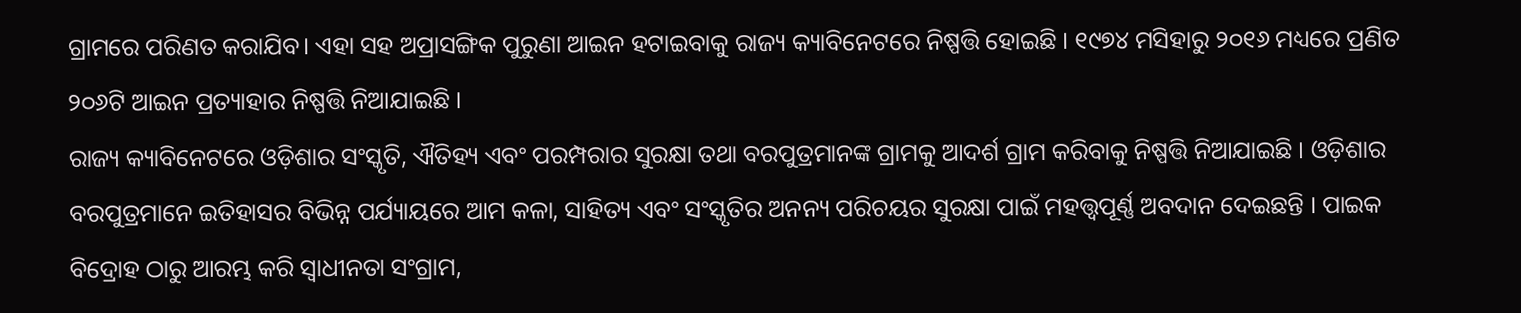ଗ୍ରାମରେ ପରିଣତ କରାଯିବ। ଏହା ସହ ଅପ୍ରାସଙ୍ଗିକ ପୁରୁଣା ଆଇନ ହଟାଇବାକୁ ରାଜ୍ୟ କ୍ୟାବିନେଟରେ ନିଷ୍ପତ୍ତି ହୋଇଛି । ୧୯୭୪ ମସିହାରୁ ୨୦୧୬ ମଧ୍ୟରେ ପ୍ରଣିତ ୨୦୬ଟି ଆଇନ ପ୍ରତ୍ୟାହାର ନିଷ୍ପତ୍ତି ନିଆଯାଇଛି ।
ରାଜ୍ୟ କ୍ୟାବିନେଟରେ ଓଡ଼ିଶାର ସଂସ୍କୃତି, ଐତିହ୍ୟ ଏବଂ ପରମ୍ପରାର ସୁରକ୍ଷା ତଥା ବରପୁତ୍ରମାନଙ୍କ ଗ୍ରାମକୁ ଆଦର୍ଶ ଗ୍ରାମ କରିବାକୁ ନିଷ୍ପତ୍ତି ନିଆଯାଇଛି । ଓଡ଼ିଶାର ବରପୁତ୍ରମାନେ ଇତିହାସର ବିଭିନ୍ନ ପର୍ଯ୍ୟାୟରେ ଆମ କଳା, ସାହିତ୍ୟ ଏବଂ ସଂସ୍କୃତିର ଅନନ୍ୟ ପରିଚୟର ସୁରକ୍ଷା ପାଇଁ ମହତ୍ତ୍ୱପୂର୍ଣ୍ଣ ଅବଦାନ ଦେଇଛନ୍ତି । ପାଇକ ବିଦ୍ରୋହ ଠାରୁ ଆରମ୍ଭ କରି ସ୍ୱାଧୀନତା ସଂଗ୍ରାମ,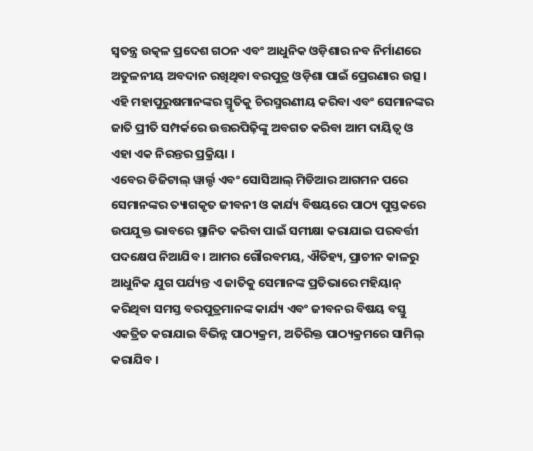ସ୍ୱତନ୍ତ୍ର ଉତ୍କଳ ପ୍ରଦେଶ ଗଠନ ଏବଂ ଆଧୁନିକ ଓଡ଼ିଶାର ନବ ନିର୍ମାଣରେ ଅତୁଳନୀୟ ଅବଦାନ ରଖିଥିବା ବରପୁତ୍ର ଓଡ଼ିଶା ପାଇଁ ପ୍ରେରଣାର ଉତ୍ସ । ଏହି ମହାପୁରୁଷମାନଙ୍କର ସ୍ମୃତିକୁ ଚିରସ୍ମରଣୀୟ କରିବା ଏବଂ ସେମାନଙ୍କର ଜାତି ପ୍ରୀତି ସମ୍ପର୍କରେ ଉତ୍ତରପିଢ଼ିଙ୍କୁ ଅବଗତ କରିବା ଆମ ଦାୟିତ୍ୱ ଓ ଏହା ଏକ ନିରନ୍ତର ପ୍ରକ୍ରିୟା ।
ଏବେର ଡିଜିଟାଲ୍ ୱାର୍ଲ୍ଡ ଏବଂ ସୋସିଆଲ୍ ମିଡିଆର ଆଗମନ ପରେ ସେମାନଙ୍କର ତ୍ୟାଗକୃତ ଜୀବନୀ ଓ କାର୍ଯ୍ୟ ବିଷୟରେ ପାଠ୍ୟ ପୁସ୍ତକରେ ଉପଯୁକ୍ତ ଭାବରେ ସ୍ଥାନିତ କରିବା ପାଇଁ ସମୀକ୍ଷା କରାଯାଇ ପରବର୍ତ୍ତୀ ପଦକ୍ଷେପ ନିଆଯିବ । ଆମର ଗୌରବମୟ, ଐତିହ୍ୟ, ପ୍ରାଚୀନ କାଳରୁ ଆଧୁନିକ ଯୁଗ ପର୍ଯ୍ୟନ୍ତ ଏ ଜାତିକୁ ସେମାନଙ୍କ ପ୍ରତିଭାରେ ମହିୟାନ୍ କରିଥିବା ସମସ୍ତ ବରପୁତ୍ରମାନଙ୍କ କାର୍ଯ୍ୟ ଏବଂ ଜୀବନର ବିଷୟ ବସ୍ତୁ ଏକତ୍ରିତ କରାଯାଇ ବିଭିନ୍ନ ପାଠ୍ୟକ୍ରମ, ଅତିରିକ୍ତ ପାଠ୍ୟକ୍ରମରେ ସାମିଲ୍ କରାଯିବ ।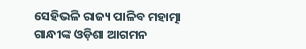ସେହିଭଳି ରାଜ୍ୟ ପାଳିବ ମହାତ୍ମା ଗାନ୍ଧୀଙ୍କ ଓଡ଼ିଶା ଆଗମନ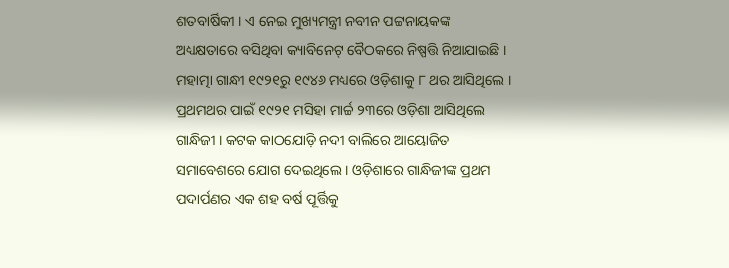ଶତବାର୍ଷିକୀ । ଏ ନେଇ ମୁଖ୍ୟମନ୍ତ୍ରୀ ନବୀନ ପଟ୍ଟନାୟକଙ୍କ ଅଧ୍ୟକ୍ଷତାରେ ବସିଥିବା କ୍ୟାବିନେଟ୍ ବୈଠକରେ ନିଷ୍ପତ୍ତି ନିଆଯାଇଛି । ମହାତ୍ମା ଗାନ୍ଧୀ ୧୯୨୧ରୁ ୧୯୪୬ ମଧ୍ୟରେ ଓଡ଼ିଶାକୁ ୮ ଥର ଆସିଥିଲେ । ପ୍ରଥମଥର ପାଇଁ ୧୯୨୧ ମସିହା ମାର୍ଚ୍ଚ ୨୩ରେ ଓଡ଼ିଶା ଆସିଥିଲେ ଗାନ୍ଧିଜୀ । କଟକ କାଠଯୋଡ଼ି ନଦୀ ବାଲିରେ ଆୟୋଜିତ ସମାବେଶରେ ଯୋଗ ଦେଇଥିଲେ । ଓଡ଼ିଶାରେ ଗାନ୍ଧିଜୀଙ୍କ ପ୍ରଥମ ପଦାର୍ପଣର ଏକ ଶହ ବର୍ଷ ପୂର୍ତ୍ତିକୁ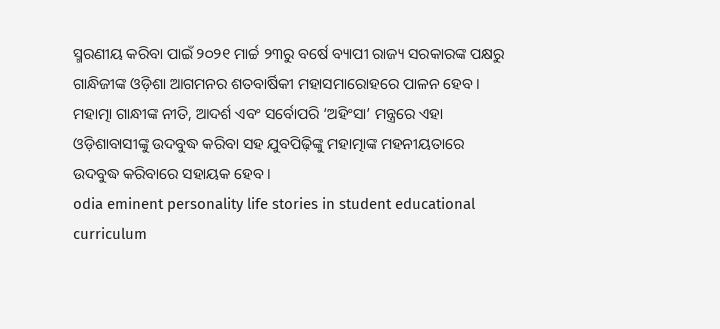ସ୍ମରଣୀୟ କରିବା ପାଇଁ ୨୦୨୧ ମାର୍ଚ୍ଚ ୨୩ରୁ ବର୍ଷେ ବ୍ୟାପୀ ରାଜ୍ୟ ସରକାରଙ୍କ ପକ୍ଷରୁ ଗାନ୍ଧିଜୀଙ୍କ ଓଡ଼ିଶା ଆଗମନର ଶତବାର୍ଷିକୀ ମହାସମାରୋହରେ ପାଳନ ହେବ । ମହାତ୍ମା ଗାନ୍ଧୀଙ୍କ ନୀତି, ଆଦର୍ଶ ଏବଂ ସର୍ବୋପରି ‘ଅହିଂସା’ ମନ୍ତ୍ରରେ ଏହା ଓଡ଼ିଶାବାସୀଙ୍କୁ ଉଦବୁଦ୍ଧ କରିବା ସହ ଯୁବପିଢ଼ିଙ୍କୁ ମହାତ୍ମାଙ୍କ ମହନୀୟତାରେ ଉଦବୁଦ୍ଧ କରିବାରେ ସହାୟକ ହେବ ।
odia eminent personality life stories in student educational curriculum